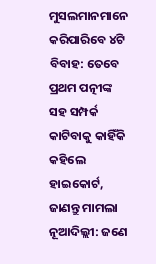ମୁସଲମାନମାନେ କରିପାରିବେ ୪ଟି ବିବାହ: ତେବେ ପ୍ରଥମ ପତ୍ନୀଙ୍କ ସହ ସମ୍ପର୍କ କାଟିବାକୁ କାହିଁକି କହିଲେ ହାଇକୋର୍ଟ, ଜାଣନ୍ତୁ ମାମଲା
ନୂଆଦିଲ୍ଲୀ: ଜଣେ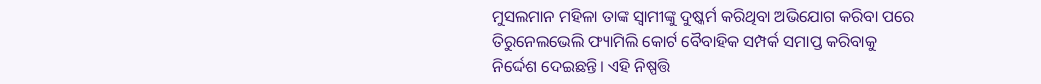ମୁସଲମାନ ମହିଳା ତାଙ୍କ ସ୍ୱାମୀଙ୍କୁ ଦୁଷ୍କର୍ମ କରିଥିବା ଅଭିଯୋଗ କରିବା ପରେ ତିରୁନେଲଭେଲି ଫ୍ୟାମିଲି କୋର୍ଟ ବୈବାହିକ ସମ୍ପର୍କ ସମାପ୍ତ କରିବାକୁ ନିର୍ଦ୍ଦେଶ ଦେଇଛନ୍ତି। ଏହି ନିଷ୍ପତ୍ତି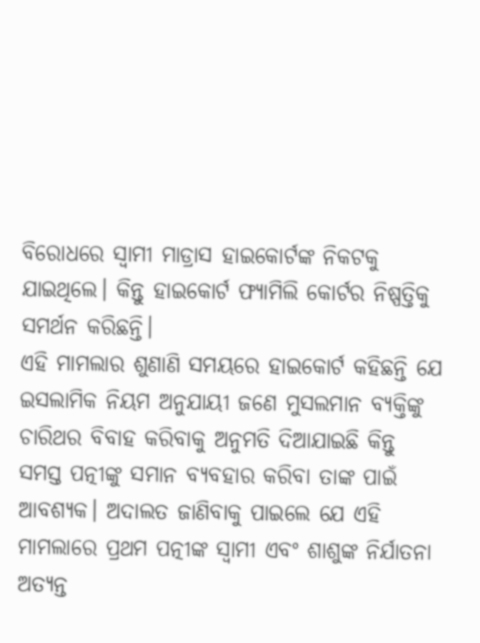ବିରୋଧରେ ସ୍ୱାମୀ ମାଡ୍ରାସ ହାଇକୋର୍ଟଙ୍କ ନିକଟକୁ ଯାଇଥିଲେ। କିନ୍ତୁ ହାଇକୋର୍ଟ ଫ୍ୟାମିଲି କୋର୍ଟର ନିଷ୍ପତ୍ତିକୁ ସମର୍ଥନ କରିଛନ୍ତି।
ଏହି ମାମଲାର ଶୁଣାଣି ସମୟରେ ହାଇକୋର୍ଟ କହିଛନ୍ତି ଯେ ଇସଲାମିକ ନିୟମ ଅନୁଯାୟୀ ଜଣେ ମୁସଲମାନ ବ୍ୟକ୍ତିଙ୍କୁ ଚାରିଥର ବିବାହ କରିବାକୁ ଅନୁମତି ଦିଆଯାଇଛି କିନ୍ତୁ ସମସ୍ତ ପତ୍ନୀଙ୍କୁ ସମାନ ବ୍ୟବହାର କରିବା ତାଙ୍କ ପାଇଁ ଆବଶ୍ୟକ। ଅଦାଲତ ଜାଣିବାକୁ ପାଇଲେ ଯେ ଏହି ମାମଲାରେ ପ୍ରଥମ ପତ୍ନୀଙ୍କ ସ୍ୱାମୀ ଏବଂ ଶାଶୁଙ୍କ ନିର୍ଯାତନା ଅତ୍ୟନ୍ତ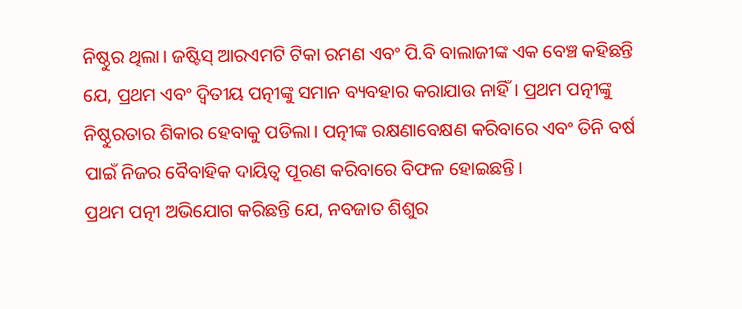ନିଷ୍ଠୁର ଥିଲା। ଜଷ୍ଟିସ୍ ଆରଏମଟି ଟିକା ରମଣ ଏବଂ ପି.ବି ବାଲାଜୀଙ୍କ ଏକ ବେଞ୍ଚ କହିଛନ୍ତି ଯେ, ପ୍ରଥମ ଏବଂ ଦ୍ୱିତୀୟ ପତ୍ନୀଙ୍କୁ ସମାନ ବ୍ୟବହାର କରାଯାଉ ନାହିଁ। ପ୍ରଥମ ପତ୍ନୀଙ୍କୁ ନିଷ୍ଠୁରତାର ଶିକାର ହେବାକୁ ପଡିଲା। ପତ୍ନୀଙ୍କ ରକ୍ଷଣାବେକ୍ଷଣ କରିବାରେ ଏବଂ ତିନି ବର୍ଷ ପାଇଁ ନିଜର ବୈବାହିକ ଦାୟିତ୍ୱ ପୂରଣ କରିବାରେ ବିଫଳ ହୋଇଛନ୍ତି।
ପ୍ରଥମ ପତ୍ନୀ ଅଭିଯୋଗ କରିଛନ୍ତି ଯେ, ନବଜାତ ଶିଶୁର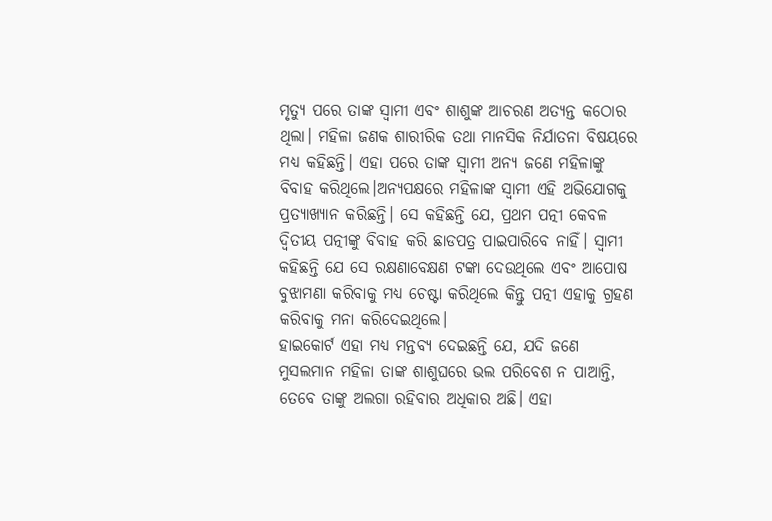ମୃତ୍ୟୁ ପରେ ତାଙ୍କ ସ୍ୱାମୀ ଏବଂ ଶାଶୁଙ୍କ ଆଚରଣ ଅତ୍ୟନ୍ତ କଠୋର ଥିଲା। ମହିଳା ଜଣକ ଶାରୀରିକ ତଥା ମାନସିକ ନିର୍ଯାତନା ବିଷୟରେ ମଧ୍ୟ କହିଛନ୍ତି। ଏହା ପରେ ତାଙ୍କ ସ୍ୱାମୀ ଅନ୍ୟ ଜଣେ ମହିଳାଙ୍କୁ ବିବାହ କରିଥିଲେ।ଅନ୍ୟପକ୍ଷରେ ମହିଳାଙ୍କ ସ୍ୱାମୀ ଏହି ଅଭିଯୋଗକୁ ପ୍ରତ୍ୟାଖ୍ୟାନ କରିଛନ୍ତି। ସେ କହିଛନ୍ତି ଯେ, ପ୍ରଥମ ପତ୍ନୀ କେବଳ ଦ୍ୱିତୀୟ ପତ୍ନୀଙ୍କୁ ବିବାହ କରି ଛାଡପତ୍ର ପାଇପାରିବେ ନାହିଁ। ସ୍ୱାମୀ କହିଛନ୍ତି ଯେ ସେ ରକ୍ଷଣାବେକ୍ଷଣ ଟଙ୍କା ଦେଉଥିଲେ ଏବଂ ଆପୋଷ ବୁଝାମଣା କରିବାକୁ ମଧ୍ୟ ଚେଷ୍ଟା କରିଥିଲେ କିନ୍ତୁ ପତ୍ନୀ ଏହାକୁ ଗ୍ରହଣ କରିବାକୁ ମନା କରିଦେଇଥିଲେ।
ହାଇକୋର୍ଟ ଏହା ମଧ୍ୟ ମନ୍ତବ୍ୟ ଦେଇଛନ୍ତି ଯେ, ଯଦି ଜଣେ ମୁସଲମାନ ମହିଳା ତାଙ୍କ ଶାଶୁଘରେ ଭଲ ପରିବେଶ ନ ପାଆନ୍ତି, ତେବେ ତାଙ୍କୁ ଅଲଗା ରହିବାର ଅଧିକାର ଅଛି। ଏହା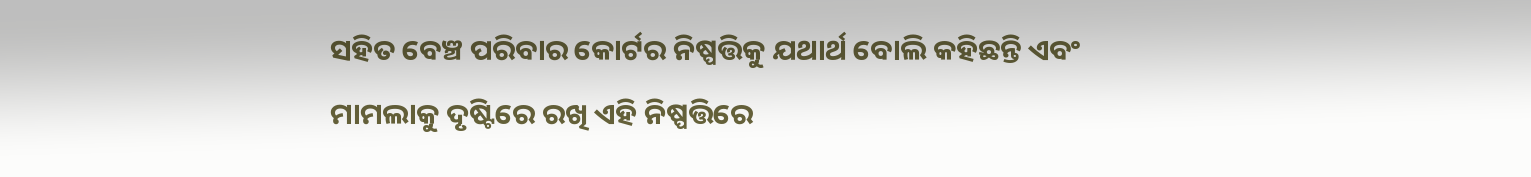ସହିତ ବେଞ୍ଚ ପରିବାର କୋର୍ଟର ନିଷ୍ପତ୍ତିକୁ ଯଥାର୍ଥ ବୋଲି କହିଛନ୍ତି ଏବଂ ମାମଲାକୁ ଦୃଷ୍ଟିରେ ରଖି ଏହି ନିଷ୍ପତ୍ତିରେ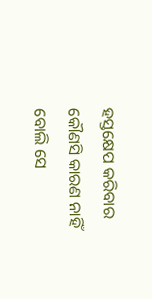ହସ୍ତକ୍ଷେପ କରିବାର କୌଣସି କାରଣ ନାହିଁ ବୋଲି ସେ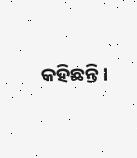କହିଛନ୍ତି।